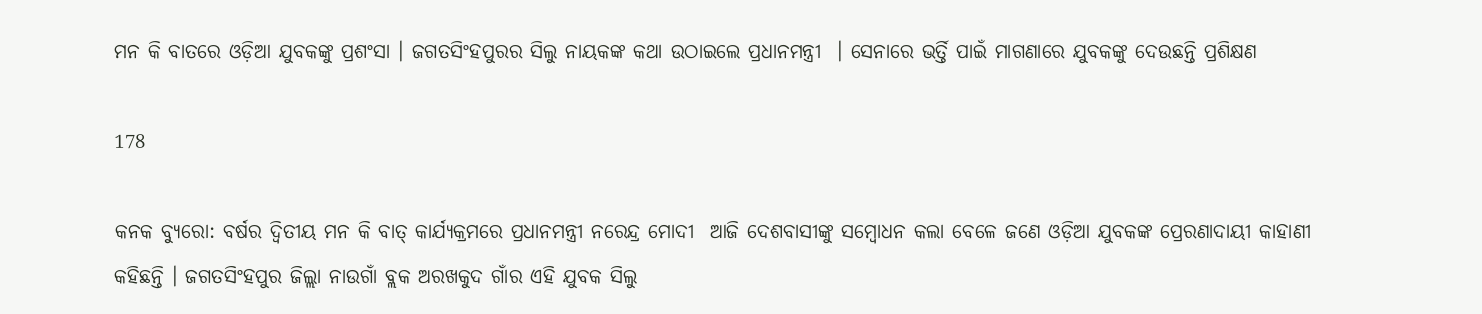ମନ କି ବାତରେ ଓଡ଼ିଆ ଯୁବକଙ୍କୁ ପ୍ରଶଂସା । ଜଗତସିଂହପୁରର ସିଲୁ ନାୟକଙ୍କ କଥା ଉଠାଇଲେ ପ୍ରଧାନମନ୍ତ୍ରୀ  । ସେନାରେ ଭର୍ତ୍ତି ପାଇଁ ମାଗଣାରେ ଯୁବକଙ୍କୁ ଦେଉଛନ୍ତି ପ୍ରଶିକ୍ଷଣ

178

କନକ ବ୍ୟୁରୋ: ବର୍ଷର ଦ୍ୱିତୀୟ ମନ କି ବାତ୍ କାର୍ଯ୍ୟକ୍ରମରେ ପ୍ରଧାନମନ୍ତ୍ରୀ ନରେନ୍ଦ୍ର ମୋଦୀ  ଆଜି ଦେଶବାସୀଙ୍କୁ ସମ୍ବୋଧନ କଲା ବେଳେ ଜଣେ ଓଡ଼ିଆ ଯୁବକଙ୍କ ପ୍ରେରଣାଦାୟୀ କାହାଣୀ କହିଛନ୍ତି । ଜଗତସିଂହପୁର ଜିଲ୍ଲା ନାଉଗାଁ ବ୍ଲକ ଅରଖକୁଦ ଗାଁର ଏହି ଯୁବକ ସିଲୁ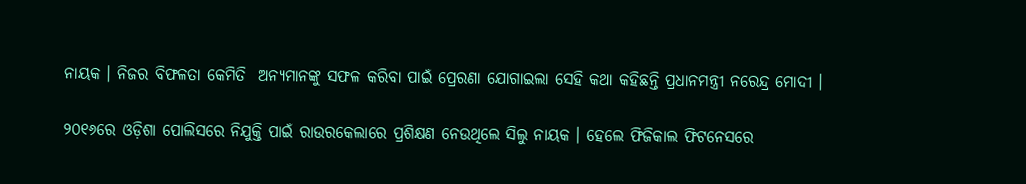ନାୟକ । ନିଜର ବିଫଳତା କେମିତି  ଅନ୍ୟମାନଙ୍କୁ ସଫଳ କରିବା ପାଇଁ ପ୍ରେରଣା ଯୋଗାଇଲା ସେହି କଥା କହିଛନ୍ତି ପ୍ରଧାନମନ୍ତ୍ରୀ ନରେନ୍ଦ୍ର ମୋଦୀ ।

୨୦୧୬ରେ ଓଡ଼ିଶା ପୋଲିସରେ ନିଯୁକ୍ତି ପାଇଁ ରାଉରକେଲାରେ ପ୍ରଶିକ୍ଷଣ ନେଉଥିଲେ ସିଲୁ ନାୟକ । ହେଲେ ଫିଜିକାଲ ଫିଟନେସରେ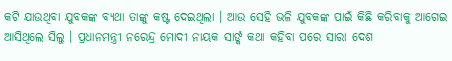କଟି ଯାଉଥିବା ଯୁବକଙ୍କ ବ୍ୟଥା ତାଙ୍କୁ କଷ୍ଟ ଦେଇଥିଲା । ଆଉ ସେହି ଭଳି ଯୁବକଙ୍କ ପାଇଁ କିଛି କରିବାକୁ ଆଗେଇ ଆସିଥିଲେ ସିଲୁ । ପ୍ରଧାନମନ୍ତ୍ରୀ ନରେନ୍ଦ୍ର ମୋଦୀ ନାୟକ ସାର୍ଙ୍କ କଥା କହିବା ପରେ ସାରା ଦେଶ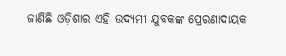ଜାଣିଛି ଓଡ଼ିଶାର ଏହି ଉଦ୍ୟମୀ ଯୁବକଙ୍କ ପ୍ରେରଣାଦାୟକ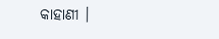କାହାଣୀ ।